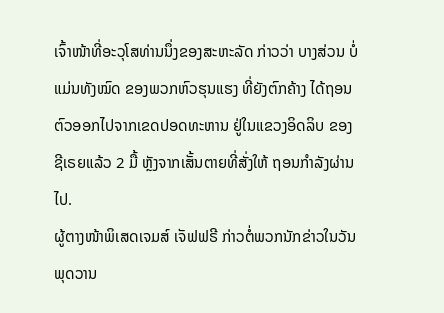ເຈົ້າໜ້າທີ່ອະວຸໂສທ່ານນຶ່ງຂອງສະຫະລັດ ກ່າວວ່າ ບາງສ່ວນ ບໍ່ແມ່ນທັງໝົດ ຂອງພວກຫົວຮຸນແຮງ ທີ່ຍັງຕົກຄ້າງ ໄດ້ຖອນຕົວອອກໄປຈາກເຂດປອດທະຫານ ຢູ່ໃນແຂວງອິດລິບ ຂອງຊີເຣຍແລ້ວ 2 ມື້ ຫຼັງຈາກເສັ້ນຕາຍທີ່ສັ່ງໃຫ້ ຖອນກຳລັງຜ່ານໄປ.
ຜູ້ຕາງໜ້າພິເສດເຈມສ໌ ເຈັຟຟຣີ ກ່າວຕໍ່ພວກນັກຂ່າວໃນວັນພຸດວານ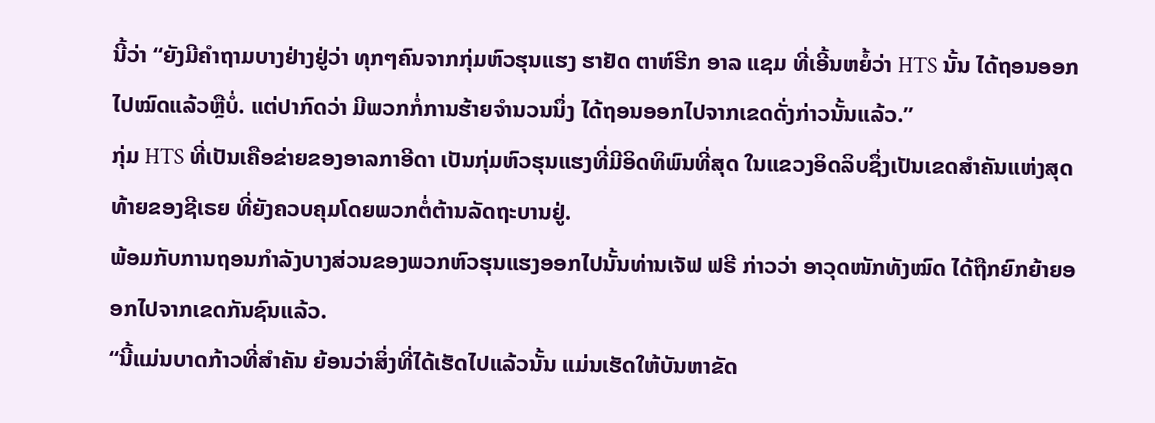ນີ້ວ່າ “ຍັງມີຄຳຖາມບາງຢ່າງຢູ່ວ່າ ທຸກໆຄົນຈາກກຸ່ມຫົວຮຸນແຮງ ຮາຢັດ ຕາຫ໌ຣີກ ອາລ ແຊມ ທີ່ເອີ້ນຫຍໍ້ວ່າ HTS ນັ້ນ ໄດ້ຖອນອອກໄປໝົດແລ້ວຫຼືບໍ່. ແຕ່ປາກົດວ່າ ມີພວກກໍ່ການຮ້າຍຈຳນວນນຶ່ງ ໄດ້ຖອນອອກໄປຈາກເຂດດັ່ງກ່າວນັ້ນແລ້ວ.”
ກຸ່ມ HTS ທີ່ເປັນເຄືອຂ່າຍຂອງອາລກາອີດາ ເປັນກຸ່ມຫົວຮຸນແຮງທີ່ມີອິດທິພົນທີ່ສຸດ ໃນແຂວງອິດລິບຊຶ່ງເປັນເຂດສຳຄັນແຫ່ງສຸດທ້າຍຂອງຊີເຣຍ ທີ່ຍັງຄວບຄຸມໂດຍພວກຕໍ່ຕ້ານລັດຖະບານຢູ່.
ພ້ອມກັບການຖອນກຳລັງບາງສ່ວນຂອງພວກຫົວຮຸນແຮງອອກໄປນັ້ນທ່ານເຈັຟ ຟຣີ ກ່າວວ່າ ອາວຸດໜັກທັງໝົດ ໄດ້ຖືກຍົກຍ້າຍອອກໄປຈາກເຂດກັນຊົນແລ້ວ.
“ນີ້ແມ່ນບາດກ້າວທີ່ສຳຄັນ ຍ້ອນວ່າສິ່ງທີ່ໄດ້ເຮັດໄປແລ້ວນັ້ນ ແມ່ນເຮັດໃຫ້ບັນຫາຂັດ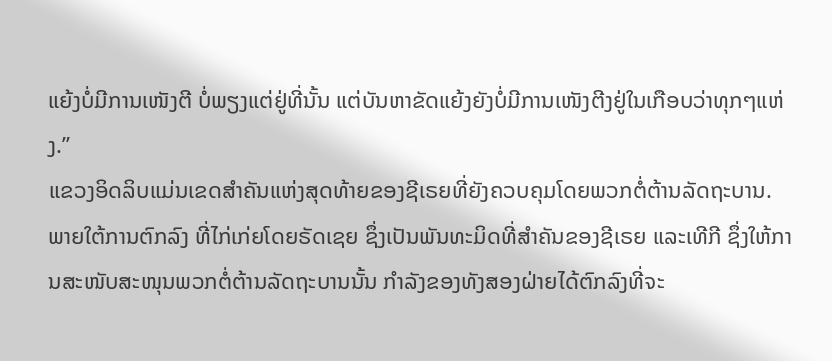ແຍ້ງບໍ່ມີການເໜັງຕີ ບໍ່ພຽງແຕ່ຢູ່ທີ່ນັ້ນ ແຕ່ບັນຫາຂັດແຍ້ງຍັງບໍ່ມີການເໜັງຕີງຢູ່ໃນເກືອບວ່າທຸກໆແຫ່ງ.”
ແຂວງອິດລິບແມ່ນເຂດສຳຄັນແຫ່ງສຸດທ້າຍຂອງຊີເຣຍທີ່ຍັງຄວບຄຸມໂດຍພວກຕໍ່ຕ້ານລັດຖະບານ.
ພາຍໃຕ້ການຕົກລົງ ທີ່ໄກ່ເກ່ຍໂດຍຣັດເຊຍ ຊຶ່ງເປັນພັນທະມິດທີ່ສຳຄັນຂອງຊີເຣຍ ແລະເທີກີ ຊຶ່ງໃຫ້ການສະໜັບສະໜຸນພວກຕໍ່ຕ້ານລັດຖະບານນັ້ນ ກຳລັງຂອງທັງສອງຝ່າຍໄດ້ຕົກລົງທີ່ຈະ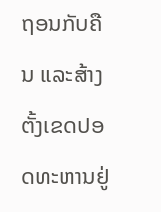ຖອນກັບຄືນ ແລະສ້າງຕັ້ງເຂດປອດທະຫານຢູ່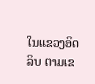ໃນແຂວງອິດລິບ ຕາມເຂ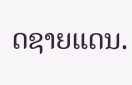ດຊາຍແດນ.